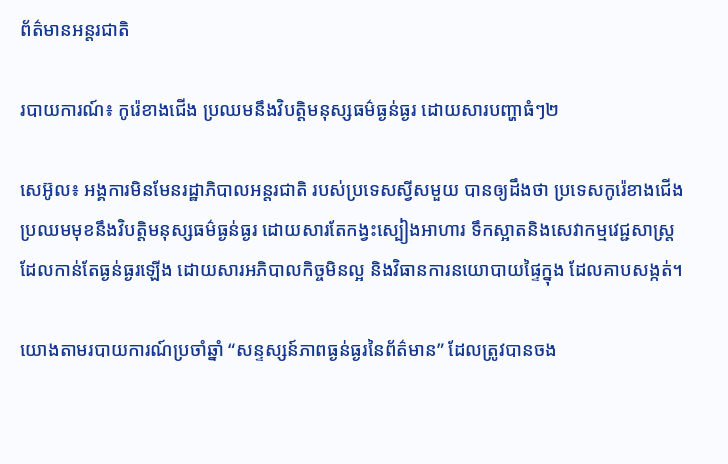ព័ត៌មានអន្តរជាតិ

របាយការណ៍៖ កូរ៉េខាងជើង ប្រឈមនឹងវិបត្ដិមនុស្សធម៌ធ្ងន់ធ្ងរ ដោយសារបញ្ហាធំៗ២

សេអ៊ូល៖ អង្គការមិនមែនរដ្ឋាភិបាលអន្តរជាតិ របស់ប្រទេសស្វីសមួយ បានឲ្យដឹងថា ប្រទេសកូរ៉េខាងជើង ប្រឈមមុខនឹងវិបត្តិមនុស្សធម៌ធ្ងន់ធ្ងរ ដោយសារតែកង្វះស្បៀងអាហារ ទឹកស្អាតនិងសេវាកម្មវេជ្ជសាស្ត្រ ដែលកាន់តែធ្ងន់ធ្ងរឡើង ដោយសារអភិបាលកិច្ចមិនល្អ និងវិធានការនយោបាយផ្ទៃក្នុង ដែលគាបសង្កត់។

យោងតាមរបាយការណ៍ប្រចាំឆ្នាំ “សន្ទស្សន៍ភាពធ្ងន់ធ្ងរនៃព័ត៌មាន” ដែលត្រូវបានចង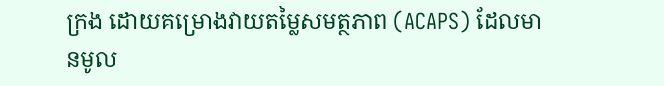ក្រង ដោយគម្រោងវាយតម្លៃសមត្ថភាព (ACAPS) ដែលមានមូល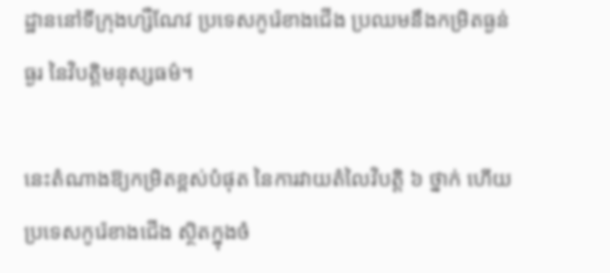ដ្ឋាននៅទីក្រុងហ្សឺណែវ ប្រទេសកូរ៉េខាងជើង ប្រឈមនឹងកម្រិតធ្ងន់ធ្ងរ នៃវិបត្តិមនុស្សធម៌។

នេះតំណាងឱ្យកម្រិតខ្ពស់បំផុត នៃការវាយតំលៃវិបត្តិ ៦ ថ្នាក់ ហើយប្រទេសកូរ៉េខាងជើង ស្ថិតក្នុងចំ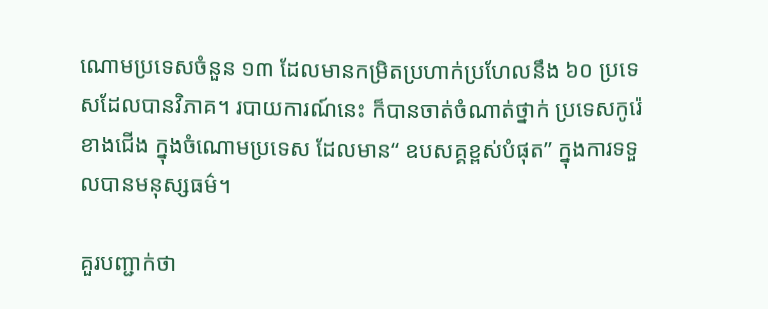ណោមប្រទេសចំនួន ១៣ ដែលមានកម្រិតប្រហាក់ប្រហែលនឹង ៦០ ប្រទេសដែលបានវិភាគ។ របាយការណ៍នេះ ក៏បានចាត់ចំណាត់ថ្នាក់ ប្រទេសកូរ៉េខាងជើង ក្នុងចំណោមប្រទេស ដែលមាន“ ឧបសគ្គខ្ពស់បំផុត” ក្នុងការទទួលបានមនុស្សធម៌។

គួរបញ្ជាក់ថា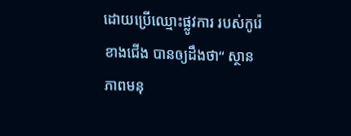ដោយប្រើឈ្មោះផ្លូវការ របស់កូរ៉េខាងជើង បានឲ្យដឹងថា“ ស្ថានភាពមនុ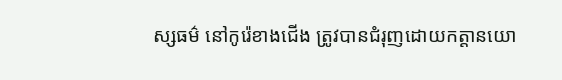ស្សធម៌ នៅកូរ៉េខាងជើង ត្រូវបានជំរុញដោយកត្តានយោ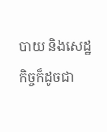បាយ និងសេដ្ឋកិច្ចក៏ដូចជា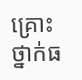គ្រោះថ្នាក់ធ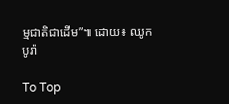ម្មជាតិជាដើម”៕ ដោយ៖ ឈូក បូរ៉ា

To Top